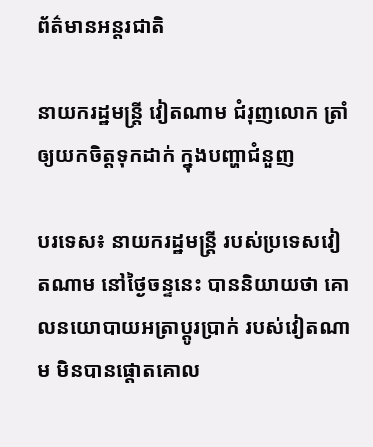ព័ត៌មានអន្តរជាតិ

នាយករដ្ឋមន្ត្រី វៀតណាម ជំរុញលោក ត្រាំ ឲ្យយកចិត្តទុកដាក់ ក្នុងបញ្ហាជំនួញ

បរទេស៖ នាយករដ្ឋមន្ត្រី របស់ប្រទេសវៀតណាម នៅថ្ងៃចន្ទនេះ បាននិយាយថា គោលនយោបាយអត្រាប្តូរប្រាក់ របស់វៀតណាម មិនបានផ្តោតគោល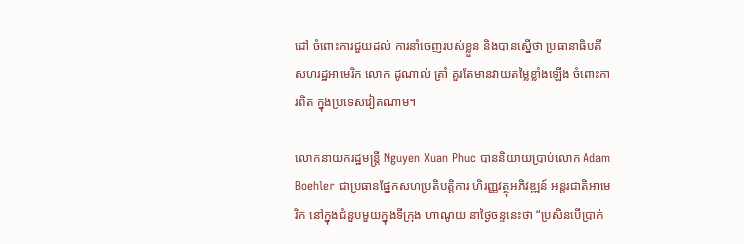ដៅ ចំពោះការជួយដល់ ការនាំចេញរបស់ខ្លួន និងបានស្នើថា ប្រធានាធិបតី សហរដ្ឋអាមេរិក លោក ដូណាល់ ត្រាំ គួរតែមានវាយតម្លៃខ្លាំងឡើង ចំពោះការពិត ក្នុងប្រទេសវៀតណាម។

លោកនាយករដ្ឋមន្ត្រី Nguyen Xuan Phuc បាននិយាយប្រាប់លោក Adam Boehler ជាប្រធានផ្នែកសហប្រតិបត្តិការ ហិរញ្ញវត្ថុអភិវឌ្ឍន៍ អន្តរជាតិអាមេរិក នៅក្នុងជំនួបមួយក្នុងទីក្រុង ហាណូយ នាថ្ងៃចន្ទនេះថា “ប្រសិនបើប្រាក់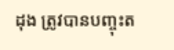ដុង ត្រូវបានបញ្ចុះត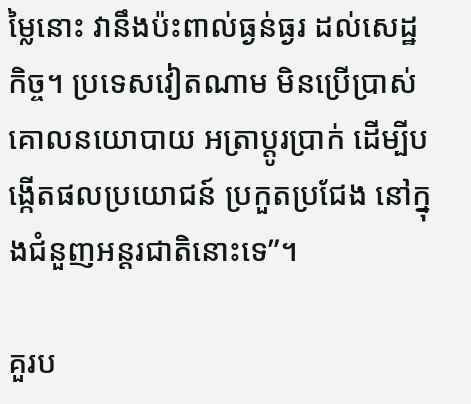ម្លៃនោះ វានឹងប៉ះពាល់ធ្ងន់ធ្ងរ ដល់សេដ្ឋកិច្ច។ ប្រទេសវៀតណាម មិនប្រើប្រាស់គោលនយោបាយ អត្រាប្តូរប្រាក់ ដើម្បីបង្កើតផលប្រយោជន៍ ប្រកួតប្រជែង នៅក្នុងជំនួញអន្តរជាតិនោះទេ”។

គួរប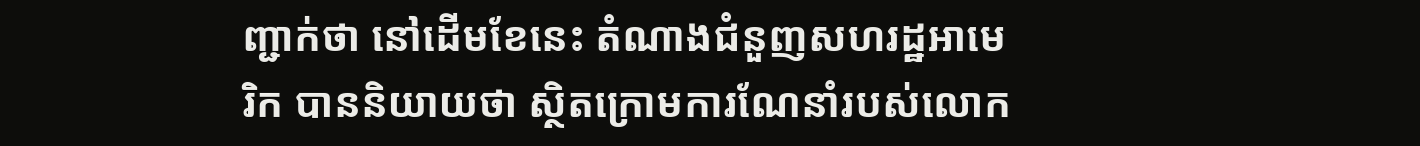ញ្ជាក់ថា នៅដើមខែនេះ តំណាងជំនួញសហរដ្ឋអាមេរិក បាននិយាយថា ស្ថិតក្រោមការណែនាំរបស់លោក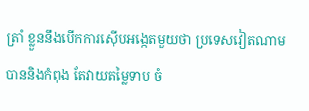ត្រាំ ខ្លួននឹងបើកការស៊ើបអង្កេតមួយថា ប្រទេសវៀតណាមបាននិងកំពុង តែវាយតម្លៃទាប ចំ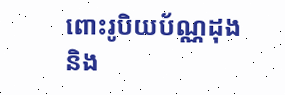ពោះរូបិយប័ណ្ណដុង និង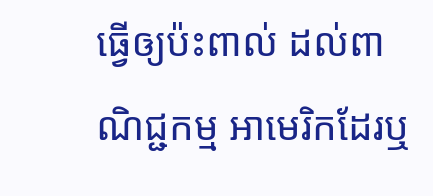ធ្វើឲ្យប៉ះពាល់ ដល់ពាណិជ្ជកម្ម អាមេរិកដែរឬ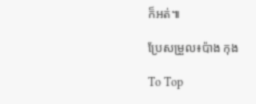ក៏អត់៕

ប្រែសម្រួល៖ប៉ាង កុង

To Top